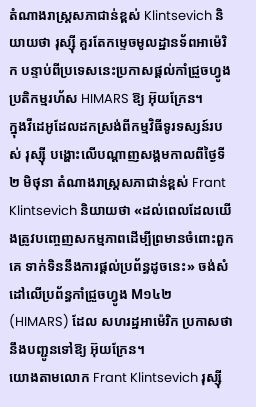តំណាងរាស្ត្រសភាជាន់ខ្ពស់ Klintsevich និយាយថា រុស្ស៊ី គួរតែកម្ទេចមូលដ្ឋានទ័ពអាម៉េរិក បន្ទាប់ពីប្រទេសនេះប្រកាសផ្ដល់កាំជ្រួចហ្វូងប្រតិកម្មរហ័ស HIMARS ឱ្យ អ៊ុយក្រែន។
ក្នុងវីដេអូដែលដកស្រង់ពីកម្មវិធីទូរទស្សន៍របស់ រុស្ស៊ី បង្ហោះលើបណ្ដាញសង្គមកាលពីថ្ងៃទី ២ មិថុនា តំណាងរាស្ត្រសភាជាន់ខ្ពស់ Frant Klintsevich និយាយថា «ដល់ពេលដែលយើងត្រូវបញ្ចេញសកម្មភាពដើម្បីព្រមានចំពោះពួកគេ ទាក់ទិននឹងការផ្ដល់ប្រព័ន្ធដូចនេះ» ចង់សំដៅលើប្រព័ន្ធកាំជ្រួចហ្វូង M១៤២ (HIMARS) ដែល សហរដ្ឋអាម៉េរិក ប្រកាសថានឹងបញ្ជូនទៅឱ្យ អ៊ុយក្រែន។
យោងតាមលោក Frant Klintsevich រុស្ស៊ី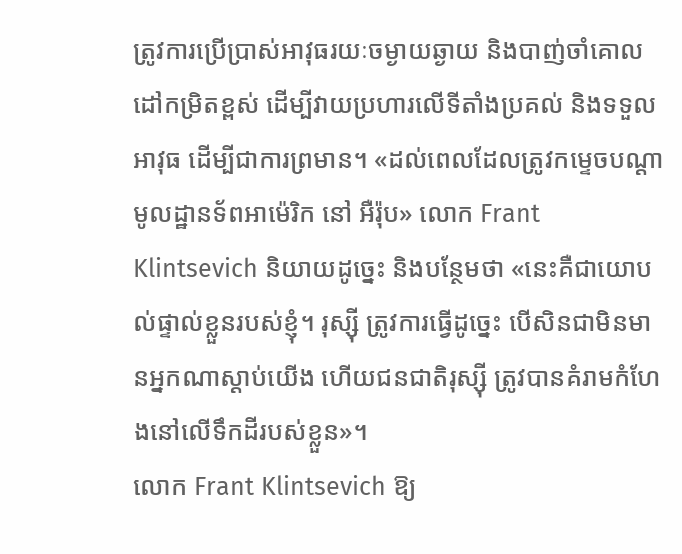ត្រូវការប្រើប្រាស់អាវុធរយៈចម្ងាយឆ្ងាយ និងបាញ់ចាំគោលដៅកម្រិតខ្ពស់ ដើម្បីវាយប្រហារលើទីតាំងប្រគល់ និងទទួលអាវុធ ដើម្បីជាការព្រមាន។ «ដល់ពេលដែលត្រូវកម្ទេចបណ្ដាមូលដ្ឋានទ័ពអាម៉េរិក នៅ អឺរ៉ុប» លោក Frant Klintsevich និយាយដូច្នេះ និងបន្ថែមថា «នេះគឺជាយោបល់ផ្ទាល់ខ្លួនរបស់ខ្ញុំ។ រុស្ស៊ី ត្រូវការធ្វើដូច្នេះ បើសិនជាមិនមានអ្នកណាស្ដាប់យើង ហើយជនជាតិរុស្ស៊ី ត្រូវបានគំរាមកំហែងនៅលើទឹកដីរបស់ខ្លួន»។
លោក Frant Klintsevich ឱ្យ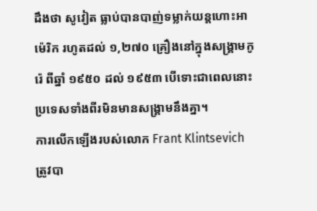ដឹងថា សូវៀត ធ្លាប់បានបាញ់ទម្លាក់យន្តហោះអាម៉េរិក រហូតដល់ ១,២៧០ គ្រឿងនៅក្នុងសង្គ្រាមកូរ៉េ ពីឆ្នាំ ១៩៥០ ដល់ ១៩៥៣ បើទោះជាពេលនោះប្រទេសទាំងពីរមិនមានសង្គ្រាមនឹងគ្នា។
ការលើកឡើងរបស់លោក Frant Klintsevich ត្រូវបា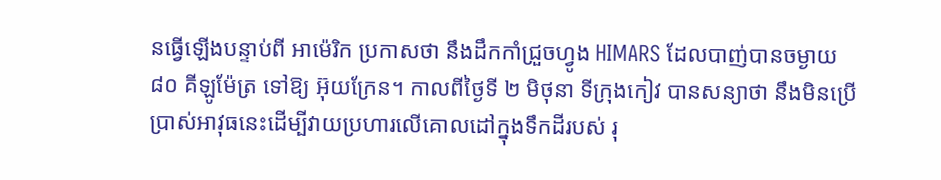នធ្វើឡើងបន្ទាប់ពី អាម៉េរិក ប្រកាសថា នឹងដឹកកាំជ្រួចហ្វូង HIMARS ដែលបាញ់បានចម្ងាយ ៨០ គីឡូម៉ែត្រ ទៅឱ្យ អ៊ុយក្រែន។ កាលពីថ្ងៃទី ២ មិថុនា ទីក្រុងកៀវ បានសន្យាថា នឹងមិនប្រើប្រាស់អាវុធនេះដើម្បីវាយប្រហារលើគោលដៅក្នុងទឹកដីរបស់ រុ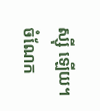ស្ស៊ី ឡើយ។
ចំណែក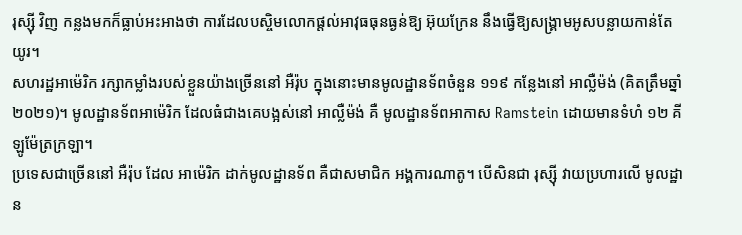រុស្ស៊ី វិញ កន្លងមកក៏ធ្លាប់អះអាងថា ការដែលបស្ចិមលោកផ្ដល់អាវុធធុនធ្ងន់ឱ្យ អ៊ុយក្រែន នឹងធ្វើឱ្យសង្គ្រាមអូសបន្លាយកាន់តែយូរ។
សហរដ្ឋអាម៉េរិក រក្សាកម្លាំងរបស់ខ្លួនយ៉ាងច្រើននៅ អឺរ៉ុប ក្នុងនោះមានមូលដ្ឋានទ័ពចំនួន ១១៩ កន្លែងនៅ អាល្លឺម៉ង់ (គិតត្រឹមឆ្នាំ ២០២១)។ មូលដ្ឋានទ័ពអាម៉េរិក ដែលធំជាងគេបង្អស់នៅ អាល្លឺម៉ង់ គឺ មូលដ្ឋានទ័ពអាកាស Ramstein ដោយមានទំហំ ១២ គីឡូម៉ែត្រក្រឡា។
ប្រទេសជាច្រើននៅ អឺរ៉ុប ដែល អាម៉េរិក ដាក់មូលដ្ឋានទ័ព គឺជាសមាជិក អង្គការណាតូ។ បើសិនជា រុស្ស៊ី វាយប្រហារលើ មូលដ្ឋាន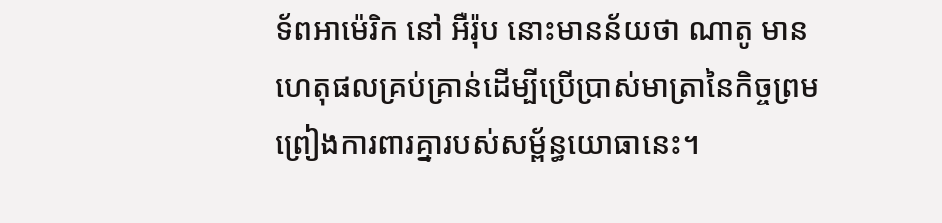ទ័ពអាម៉េរិក នៅ អឺរ៉ុប នោះមានន័យថា ណាតូ មានហេតុផលគ្រប់គ្រាន់ដើម្បីប្រើប្រាស់មាត្រានៃកិច្ចព្រមព្រៀងការពារគ្នារបស់សម្ព័ន្ធយោធានេះ។